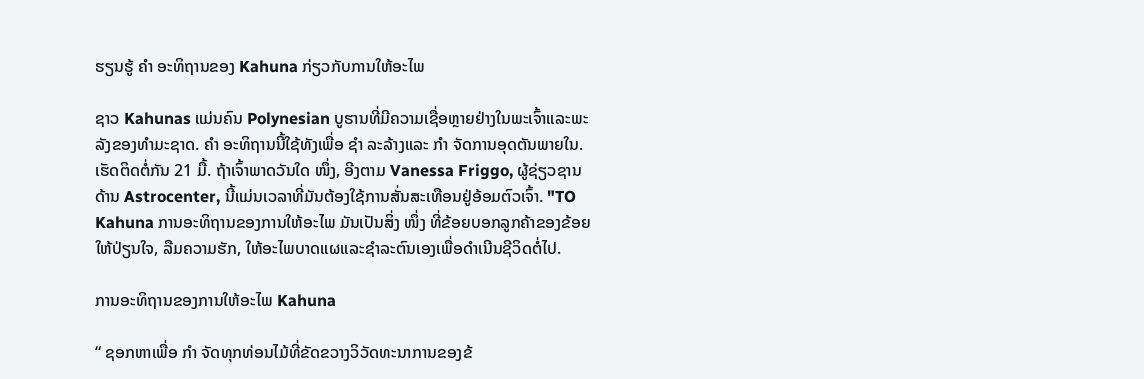ຮຽນຮູ້ ຄຳ ອະທິຖານຂອງ Kahuna ກ່ຽວກັບການໃຫ້ອະໄພ

ຊາວ Kahunas ແມ່ນຄົນ Polynesian ບູຮານທີ່ມີຄວາມເຊື່ອຫຼາຍຢ່າງໃນພະເຈົ້າແລະພະລັງຂອງທໍາມະຊາດ. ຄຳ ອະທິຖານນີ້ໃຊ້ທັງເພື່ອ ຊຳ ລະລ້າງແລະ ກຳ ຈັດການອຸດຕັນພາຍໃນ. ເຮັດຕິດຕໍ່ກັນ 21 ມື້. ຖ້າເຈົ້າພາດວັນໃດ ໜຶ່ງ, ອີງຕາມ Vanessa Friggo, ຜູ້ຊ່ຽວຊານດ້ານ Astrocenter, ນີ້ແມ່ນເວລາທີ່ມັນຕ້ອງໃຊ້ການສັ່ນສະເທືອນຢູ່ອ້ອມຕົວເຈົ້າ. "TO Kahuna ການອະທິຖານຂອງການໃຫ້ອະໄພ ມັນເປັນສິ່ງ ໜຶ່ງ ທີ່ຂ້ອຍບອກລູກຄ້າຂອງຂ້ອຍໃຫ້ປ່ຽນໃຈ, ລືມຄວາມຮັກ, ໃຫ້ອະໄພບາດແຜແລະຊໍາລະຕົນເອງເພື່ອດໍາເນີນຊີວິດຕໍ່ໄປ.

ການອະທິຖານຂອງການໃຫ້ອະໄພ Kahuna

“ ຊອກຫາເພື່ອ ກຳ ຈັດທຸກທ່ອນໄມ້ທີ່ຂັດຂວາງວິວັດທະນາການຂອງຂ້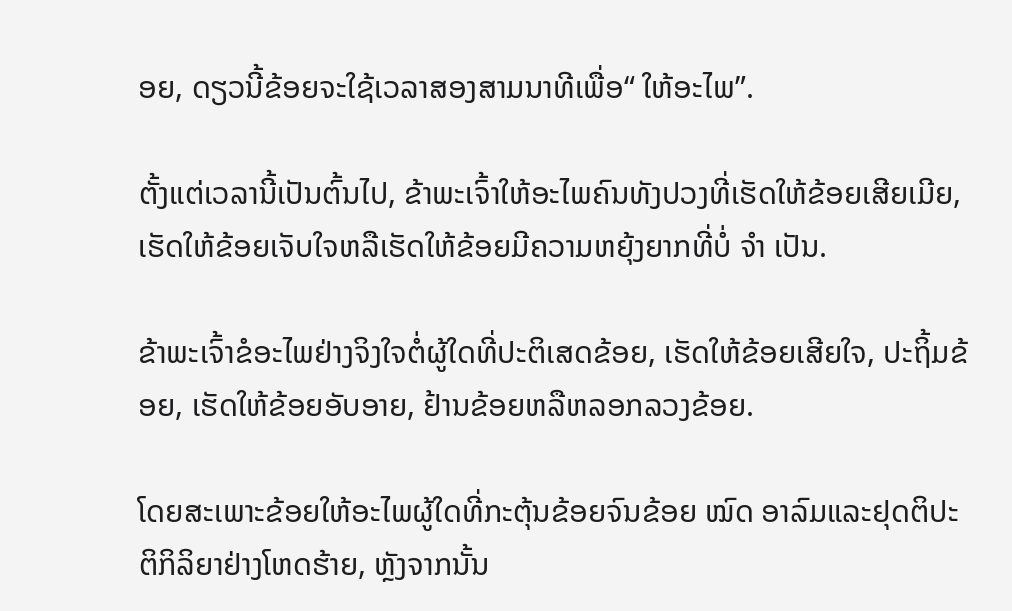ອຍ, ດຽວນີ້ຂ້ອຍຈະໃຊ້ເວລາສອງສາມນາທີເພື່ອ“ ໃຫ້ອະໄພ”.

ຕັ້ງແຕ່ເວລານີ້ເປັນຕົ້ນໄປ, ຂ້າພະເຈົ້າໃຫ້ອະໄພຄົນທັງປວງທີ່ເຮັດໃຫ້ຂ້ອຍເສີຍເມີຍ, ເຮັດໃຫ້ຂ້ອຍເຈັບໃຈຫລືເຮັດໃຫ້ຂ້ອຍມີຄວາມຫຍຸ້ງຍາກທີ່ບໍ່ ຈຳ ເປັນ.

ຂ້າພະເຈົ້າຂໍອະໄພຢ່າງຈິງໃຈຕໍ່ຜູ້ໃດທີ່ປະຕິເສດຂ້ອຍ, ເຮັດໃຫ້ຂ້ອຍເສີຍໃຈ, ປະຖິ້ມຂ້ອຍ, ເຮັດໃຫ້ຂ້ອຍອັບອາຍ, ຢ້ານຂ້ອຍຫລືຫລອກລວງຂ້ອຍ.

ໂດຍສະເພາະຂ້ອຍໃຫ້ອະໄພຜູ້ໃດທີ່ກະຕຸ້ນຂ້ອຍຈົນຂ້ອຍ ໝົດ ອາລົມແລະຢຸດຕິປະຕິກິລິຍາຢ່າງໂຫດຮ້າຍ, ຫຼັງຈາກນັ້ນ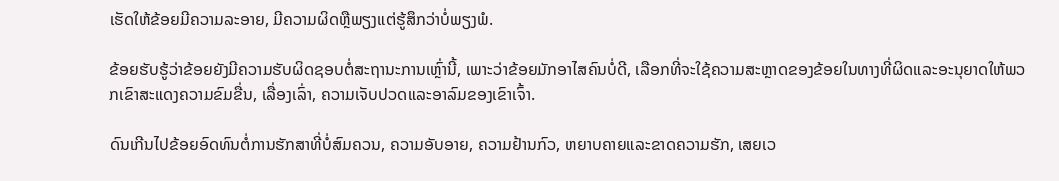ເຮັດໃຫ້ຂ້ອຍມີຄວາມລະອາຍ, ມີຄວາມຜິດຫຼືພຽງແຕ່ຮູ້ສຶກວ່າບໍ່ພຽງພໍ.

ຂ້ອຍຮັບຮູ້ວ່າຂ້ອຍຍັງມີຄວາມຮັບຜິດຊອບຕໍ່ສະຖານະການເຫຼົ່ານີ້, ເພາະວ່າຂ້ອຍມັກອາໄສຄົນບໍ່ດີ, ເລືອກທີ່ຈະໃຊ້ຄວາມສະຫຼາດຂອງຂ້ອຍໃນທາງທີ່ຜິດແລະອະນຸຍາດໃຫ້ພວກເຂົາສະແດງຄວາມຂົມຂື່ນ, ເລື່ອງເລົ່າ, ຄວາມເຈັບປວດແລະອາລົມຂອງເຂົາເຈົ້າ.

ດົນເກີນໄປຂ້ອຍອົດທົນຕໍ່ການຮັກສາທີ່ບໍ່ສົມຄວນ, ຄວາມອັບອາຍ, ຄວາມຢ້ານກົວ, ຫຍາບຄາຍແລະຂາດຄວາມຮັກ, ເສຍເວ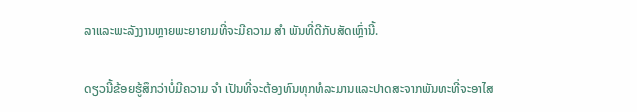ລາແລະພະລັງງານຫຼາຍພະຍາຍາມທີ່ຈະມີຄວາມ ສຳ ພັນທີ່ດີກັບສັດເຫຼົ່ານີ້.

ດຽວນີ້ຂ້ອຍຮູ້ສຶກວ່າບໍ່ມີຄວາມ ຈຳ ເປັນທີ່ຈະຕ້ອງທົນທຸກທໍລະມານແລະປາດສະຈາກພັນທະທີ່ຈະອາໄສ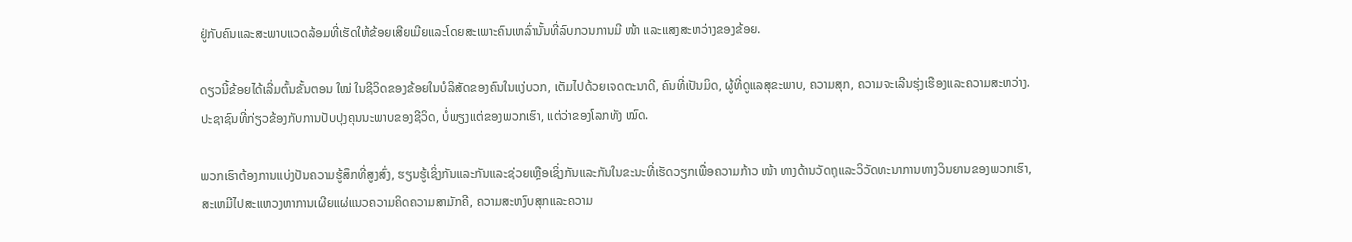ຢູ່ກັບຄົນແລະສະພາບແວດລ້ອມທີ່ເຮັດໃຫ້ຂ້ອຍເສີຍເມີຍແລະໂດຍສະເພາະຄົນເຫລົ່ານັ້ນທີ່ລົບກວນການມີ ໜ້າ ແລະແສງສະຫວ່າງຂອງຂ້ອຍ.

ດຽວນີ້ຂ້ອຍໄດ້ເລີ່ມຕົ້ນຂັ້ນຕອນ ໃໝ່ ໃນຊີວິດຂອງຂ້ອຍໃນບໍລິສັດຂອງຄົນໃນແງ່ບວກ, ເຕັມໄປດ້ວຍເຈດຕະນາດີ, ຄົນທີ່ເປັນມິດ, ຜູ້ທີ່ດູແລສຸຂະພາບ, ຄວາມສຸກ, ຄວາມຈະເລີນຮຸ່ງເຮືອງແລະຄວາມສະຫວ່າງ. ປະຊາຊົນທີ່ກ່ຽວຂ້ອງກັບການປັບປຸງຄຸນນະພາບຂອງຊີວິດ, ບໍ່ພຽງແຕ່ຂອງພວກເຮົາ, ແຕ່ວ່າຂອງໂລກທັງ ໝົດ.

ພວກເຮົາຕ້ອງການແບ່ງປັນຄວາມຮູ້ສຶກທີ່ສູງສົ່ງ, ຮຽນຮູ້ເຊິ່ງກັນແລະກັນແລະຊ່ວຍເຫຼືອເຊິ່ງກັນແລະກັນໃນຂະນະທີ່ເຮັດວຽກເພື່ອຄວາມກ້າວ ໜ້າ ທາງດ້ານວັດຖຸແລະວິວັດທະນາການທາງວິນຍານຂອງພວກເຮົາ, ສະເຫມີໄປສະແຫວງຫາການເຜີຍແຜ່ແນວຄວາມຄິດຄວາມສາມັກຄີ, ຄວາມສະຫງົບສຸກແລະຄວາມ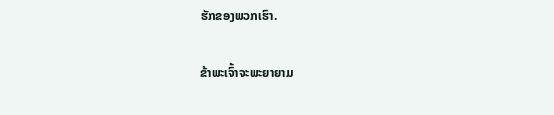ຮັກຂອງພວກເຮົາ.

ຂ້າພະເຈົ້າຈະພະຍາຍາມ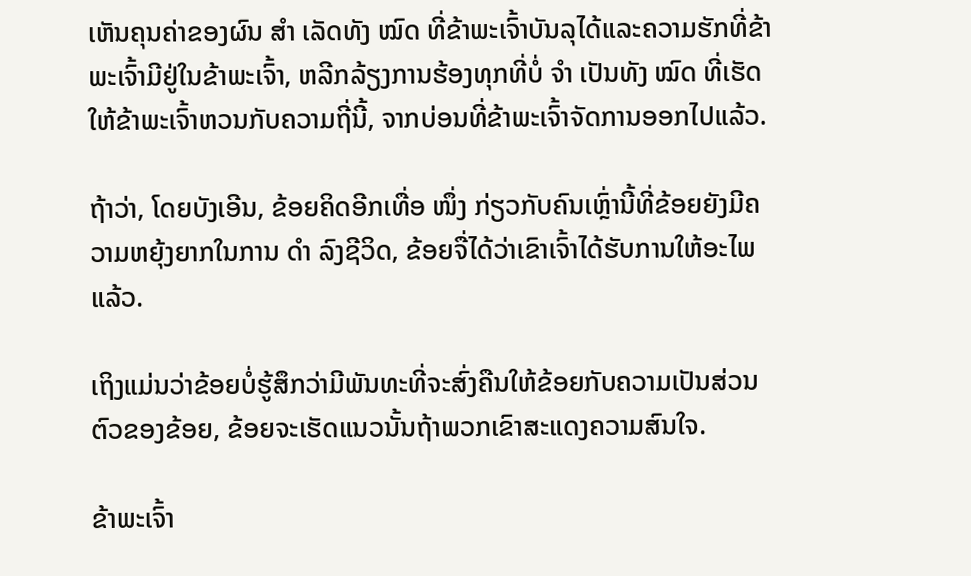ເຫັນຄຸນຄ່າຂອງຜົນ ສຳ ເລັດທັງ ໝົດ ທີ່ຂ້າພະເຈົ້າບັນລຸໄດ້ແລະຄວາມຮັກທີ່ຂ້າພະເຈົ້າມີຢູ່ໃນຂ້າພະເຈົ້າ, ຫລີກລ້ຽງການຮ້ອງທຸກທີ່ບໍ່ ຈຳ ເປັນທັງ ໝົດ ທີ່ເຮັດໃຫ້ຂ້າພະເຈົ້າຫວນກັບຄວາມຖີ່ນີ້, ຈາກບ່ອນທີ່ຂ້າພະເຈົ້າຈັດການອອກໄປແລ້ວ.

ຖ້າວ່າ, ໂດຍບັງເອີນ, ຂ້ອຍຄິດອີກເທື່ອ ໜຶ່ງ ກ່ຽວກັບຄົນເຫຼົ່ານີ້ທີ່ຂ້ອຍຍັງມີຄວາມຫຍຸ້ງຍາກໃນການ ດຳ ລົງຊີວິດ, ຂ້ອຍຈື່ໄດ້ວ່າເຂົາເຈົ້າໄດ້ຮັບການໃຫ້ອະໄພແລ້ວ.

ເຖິງແມ່ນວ່າຂ້ອຍບໍ່ຮູ້ສຶກວ່າມີພັນທະທີ່ຈະສົ່ງຄືນໃຫ້ຂ້ອຍກັບຄວາມເປັນສ່ວນຕົວຂອງຂ້ອຍ, ຂ້ອຍຈະເຮັດແນວນັ້ນຖ້າພວກເຂົາສະແດງຄວາມສົນໃຈ.

ຂ້າພະເຈົ້າ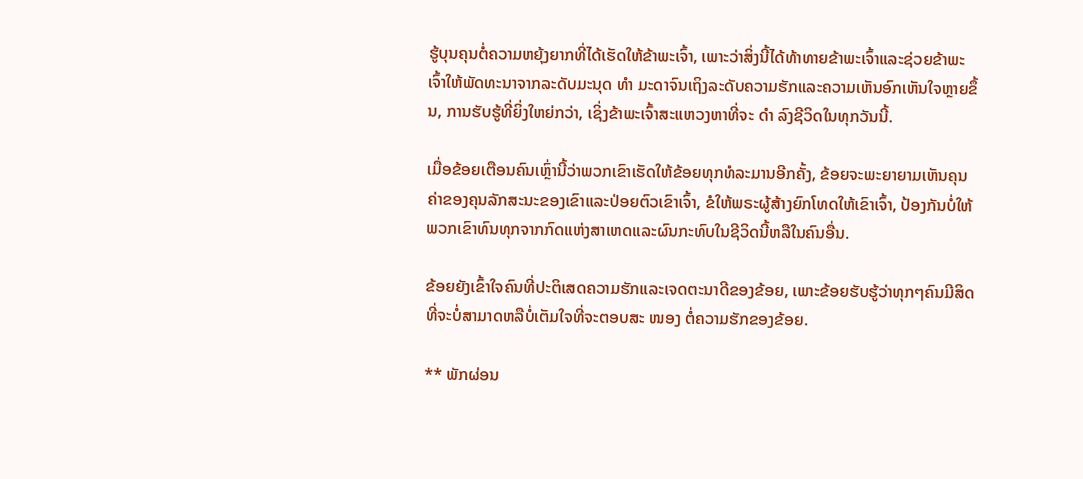ຮູ້ບຸນຄຸນຕໍ່ຄວາມຫຍຸ້ງຍາກທີ່ໄດ້ເຮັດໃຫ້ຂ້າພະເຈົ້າ, ເພາະວ່າສິ່ງນີ້ໄດ້ທ້າທາຍຂ້າພະເຈົ້າແລະຊ່ວຍຂ້າພະເຈົ້າໃຫ້ພັດທະນາຈາກລະດັບມະນຸດ ທຳ ມະດາຈົນເຖິງລະດັບຄວາມຮັກແລະຄວາມເຫັນອົກເຫັນໃຈຫຼາຍຂຶ້ນ, ການຮັບຮູ້ທີ່ຍິ່ງໃຫຍ່ກວ່າ, ເຊິ່ງຂ້າພະເຈົ້າສະແຫວງຫາທີ່ຈະ ດຳ ລົງຊີວິດໃນທຸກວັນນີ້.

ເມື່ອຂ້ອຍເຕືອນຄົນເຫຼົ່ານີ້ວ່າພວກເຂົາເຮັດໃຫ້ຂ້ອຍທຸກທໍລະມານອີກຄັ້ງ, ຂ້ອຍຈະພະຍາຍາມເຫັນຄຸນຄ່າຂອງຄຸນລັກສະນະຂອງເຂົາແລະປ່ອຍຕົວເຂົາເຈົ້າ, ຂໍໃຫ້ພຣະຜູ້ສ້າງຍົກໂທດໃຫ້ເຂົາເຈົ້າ, ປ້ອງກັນບໍ່ໃຫ້ພວກເຂົາທົນທຸກຈາກກົດແຫ່ງສາເຫດແລະຜົນກະທົບໃນຊີວິດນີ້ຫລືໃນຄົນອື່ນ.

ຂ້ອຍຍັງເຂົ້າໃຈຄົນທີ່ປະຕິເສດຄວາມຮັກແລະເຈດຕະນາດີຂອງຂ້ອຍ, ເພາະຂ້ອຍຮັບຮູ້ວ່າທຸກໆຄົນມີສິດທີ່ຈະບໍ່ສາມາດຫລືບໍ່ເຕັມໃຈທີ່ຈະຕອບສະ ໜອງ ຕໍ່ຄວາມຮັກຂອງຂ້ອຍ.

** ພັກຜ່ອນ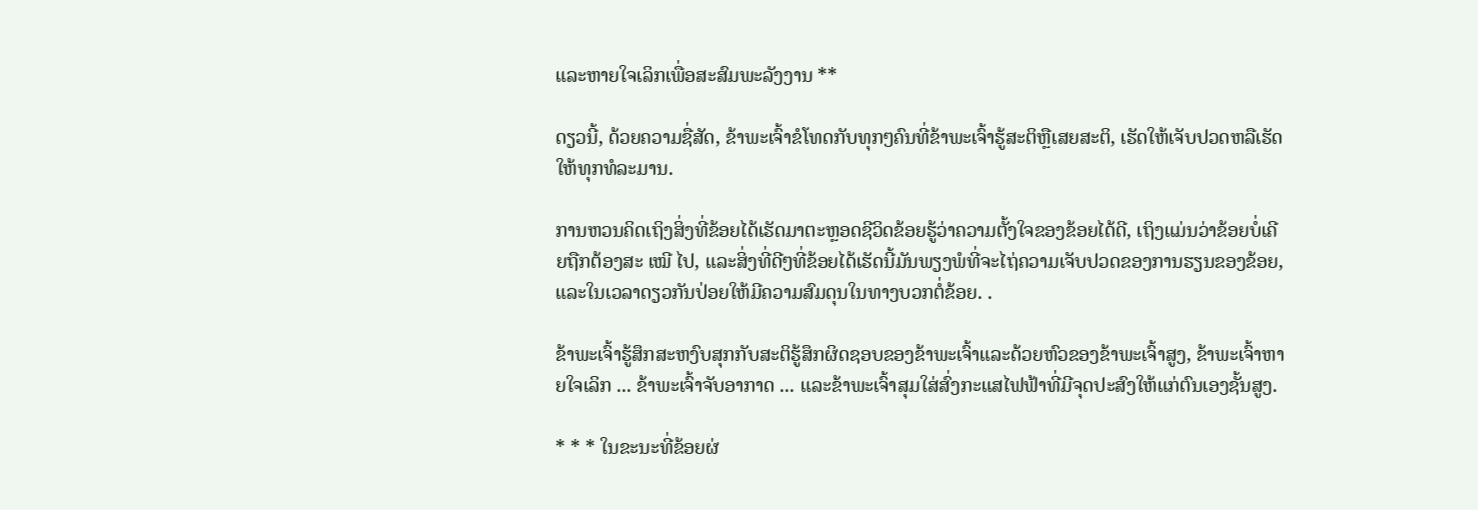ແລະຫາຍໃຈເລິກເພື່ອສະສົມພະລັງງານ **

ດຽວນີ້, ດ້ວຍຄວາມຊື່ສັດ, ຂ້າພະເຈົ້າຂໍໂທດກັບທຸກໆຄົນທີ່ຂ້າພະເຈົ້າຮູ້ສະຕິຫຼືເສຍສະຕິ, ເຮັດໃຫ້ເຈັບປວດຫລືເຮັດໃຫ້ທຸກທໍລະມານ.

ການຫວນຄິດເຖິງສິ່ງທີ່ຂ້ອຍໄດ້ເຮັດມາຕະຫຼອດຊີວິດຂ້ອຍຮູ້ວ່າຄວາມຕັ້ງໃຈຂອງຂ້ອຍໄດ້ດີ, ເຖິງແມ່ນວ່າຂ້ອຍບໍ່ເຄີຍຖືກຕ້ອງສະ ເໝີ ໄປ, ແລະສິ່ງທີ່ດີໆທີ່ຂ້ອຍໄດ້ເຮັດນີ້ມັນພຽງພໍທີ່ຈະໄຖ່ຄວາມເຈັບປວດຂອງການຮຽນຂອງຂ້ອຍ, ແລະໃນເວລາດຽວກັນປ່ອຍໃຫ້ມີຄວາມສົມດຸນໃນທາງບວກຕໍ່ຂ້ອຍ. .

ຂ້າພະເຈົ້າຮູ້ສຶກສະຫງົບສຸກກັບສະຕິຮູ້ສຶກຜິດຊອບຂອງຂ້າພະເຈົ້າແລະດ້ວຍຫົວຂອງຂ້າພະເຈົ້າສູງ, ຂ້າພະເຈົ້າຫາຍໃຈເລິກ ... ຂ້າພະເຈົ້າຈັບອາກາດ ... ແລະຂ້າພະເຈົ້າສຸມໃສ່ສົ່ງກະແສໄຟຟ້າທີ່ມີຈຸດປະສົງໃຫ້ແກ່ຕົນເອງຊັ້ນສູງ.

* * * ໃນຂະນະທີ່ຂ້ອຍຜ່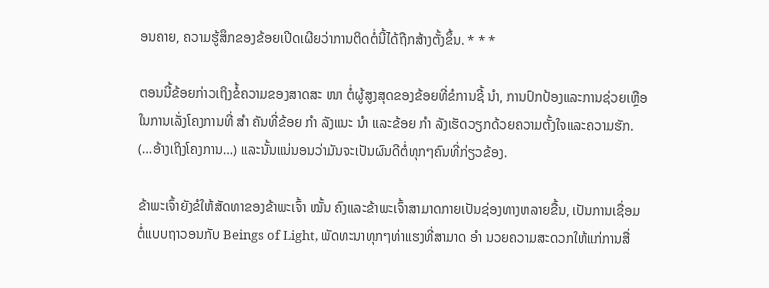ອນຄາຍ, ຄວາມຮູ້ສຶກຂອງຂ້ອຍເປີດເຜີຍວ່າການຕິດຕໍ່ນີ້ໄດ້ຖືກສ້າງຕັ້ງຂຶ້ນ. * * *

ຕອນນີ້ຂ້ອຍກ່າວເຖິງຂໍ້ຄວາມຂອງສາດສະ ໜາ ຕໍ່ຜູ້ສູງສຸດຂອງຂ້ອຍທີ່ຂໍການຊີ້ ນຳ, ການປົກປ້ອງແລະການຊ່ວຍເຫຼືອໃນການເລັ່ງໂຄງການທີ່ ສຳ ຄັນທີ່ຂ້ອຍ ກຳ ລັງແນະ ນຳ ແລະຂ້ອຍ ກຳ ລັງເຮັດວຽກດ້ວຍຄວາມຕັ້ງໃຈແລະຄວາມຮັກ. (…ອ້າງເຖິງໂຄງການ…) ແລະນັ້ນແນ່ນອນວ່າມັນຈະເປັນຜົນດີຕໍ່ທຸກໆຄົນທີ່ກ່ຽວຂ້ອງ.

ຂ້າພະເຈົ້າຍັງຂໍໃຫ້ສັດທາຂອງຂ້າພະເຈົ້າ ໝັ້ນ ຄົງແລະຂ້າພະເຈົ້າສາມາດກາຍເປັນຊ່ອງທາງຫລາຍຂື້ນ, ເປັນການເຊື່ອມຕໍ່ແບບຖາວອນກັບ Beings of Light, ພັດທະນາທຸກໆທ່າແຮງທີ່ສາມາດ ອຳ ນວຍຄວາມສະດວກໃຫ້ແກ່ການສື່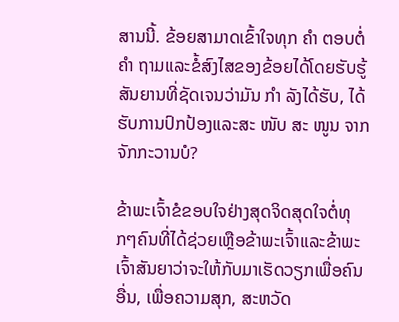ສານນີ້. ຂ້ອຍສາມາດເຂົ້າໃຈທຸກ ຄຳ ຕອບຕໍ່ ຄຳ ຖາມແລະຂໍ້ສົງໄສຂອງຂ້ອຍໄດ້ໂດຍຮັບຮູ້ສັນຍານທີ່ຊັດເຈນວ່າມັນ ກຳ ລັງໄດ້ຮັບ, ໄດ້ຮັບການປົກປ້ອງແລະສະ ໜັບ ສະ ໜູນ ຈາກຈັກກະວານບໍ?

ຂ້າພະເຈົ້າຂໍຂອບໃຈຢ່າງສຸດຈິດສຸດໃຈຕໍ່ທຸກໆຄົນທີ່ໄດ້ຊ່ວຍເຫຼືອຂ້າພະເຈົ້າແລະຂ້າພະເຈົ້າສັນຍາວ່າຈະໃຫ້ກັບມາເຮັດວຽກເພື່ອຄົນອື່ນ, ເພື່ອຄວາມສຸກ, ສະຫວັດ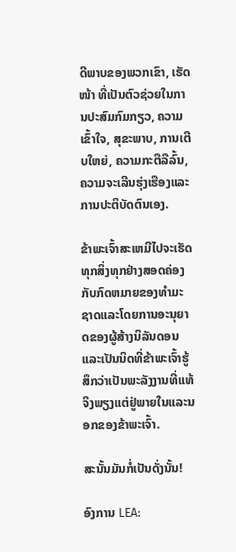ດີພາບຂອງພວກເຂົາ, ເຮັດ ໜ້າ ທີ່ເປັນຕົວຊ່ວຍໃນການປະສົມກົມກຽວ, ຄວາມເຂົ້າໃຈ, ສຸຂະພາບ, ການເຕີບໃຫຍ່, ຄວາມກະຕືລືລົ້ນ, ຄວາມຈະເລີນຮຸ່ງເຮືອງແລະການປະຕິບັດຕົນເອງ.

ຂ້າພະເຈົ້າສະເຫມີໄປຈະເຮັດທຸກສິ່ງທຸກຢ່າງສອດຄ່ອງກັບກົດຫມາຍຂອງທໍາມະຊາດແລະໂດຍການອະນຸຍາດຂອງຜູ້ສ້າງນິລັນດອນແລະເປັນນິດທີ່ຂ້າພະເຈົ້າຮູ້ສຶກວ່າເປັນພະລັງງານທີ່ແທ້ຈິງພຽງແຕ່ຢູ່ພາຍໃນແລະນອກຂອງຂ້າພະເຈົ້າ.

ສະນັ້ນມັນກໍ່ເປັນດັ່ງນັ້ນ!

ອົງການ LEA: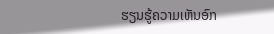ຮຽນຮູ້ຄວາມເຫັນອົກ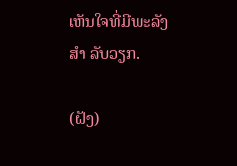ເຫັນໃຈທີ່ມີພະລັງ ສຳ ລັບວຽກ.

(ຝັງ)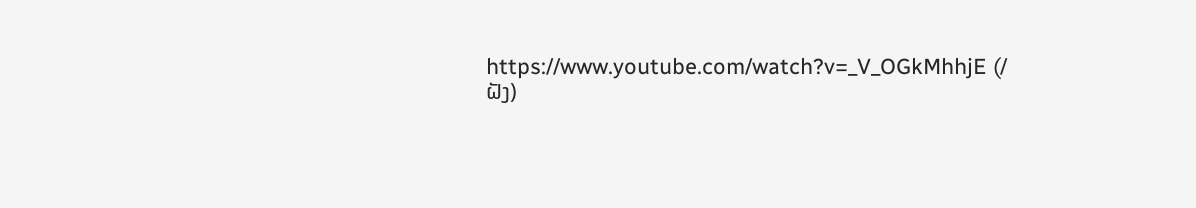https://www.youtube.com/watch?v=_V_OGkMhhjE (/ ຝັງ)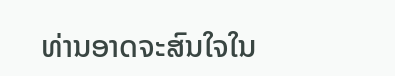ທ່ານອາດຈະສົນໃຈໃນ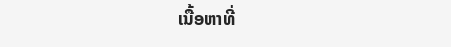ເນື້ອຫາທີ່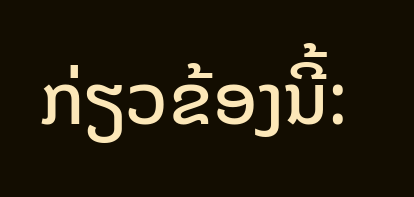ກ່ຽວຂ້ອງນີ້: